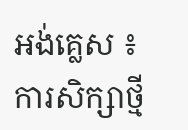អង់គ្លេស ៖ ការសិក្សាថ្មី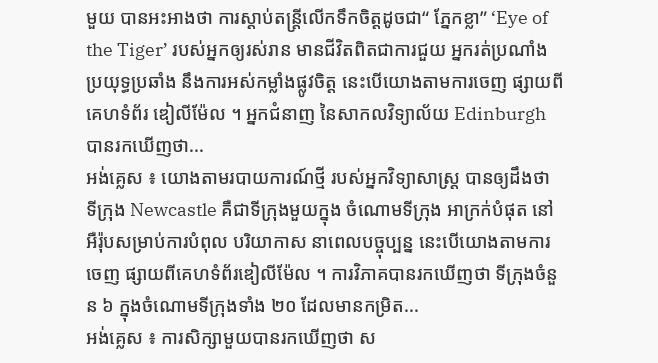មួយ បានអះអាងថា ការស្តាប់តន្រ្តីលើកទឹកចិត្តដូចជា“ ភ្នែកខ្លា” ‘Eye of the Tiger’ របស់អ្នកឲ្យរស់រាន មានជីវិតពិតជាការជួយ អ្នករត់ប្រណាំងប្រយុទ្ធប្រឆាំង នឹងការអស់កម្លាំងផ្លូវចិត្ត នេះបើយោងតាមការចេញ ផ្សាយពីគេហទំព័រ ឌៀលីម៉ែល ។ អ្នកជំនាញ នៃសាកលវិទ្យាល័យ Edinburgh បានរកឃើញថា...
អង់គ្លេស ៖ យោងតាមរបាយការណ៍ថ្មី របស់អ្នកវិទ្យាសាស្រ្ត បានឲ្យដឹងថា ទីក្រុង Newcastle គឺជាទីក្រុងមួយក្នុង ចំណោមទីក្រុង អាក្រក់បំផុត នៅអឺរ៉ុបសម្រាប់ការបំពុល បរិយាកាស នាពេលបច្ចុប្បន្ន នេះបើយោងតាមការចេញ ផ្សាយពីគេហទំព័រឌៀលីម៉ែល ។ ការវិភាគបានរកឃើញថា ទីក្រុងចំនួន ៦ ក្នុងចំណោមទីក្រុងទាំង ២០ ដែលមានកម្រិត...
អង់គ្លេស ៖ ការសិក្សាមួយបានរកឃើញថា ស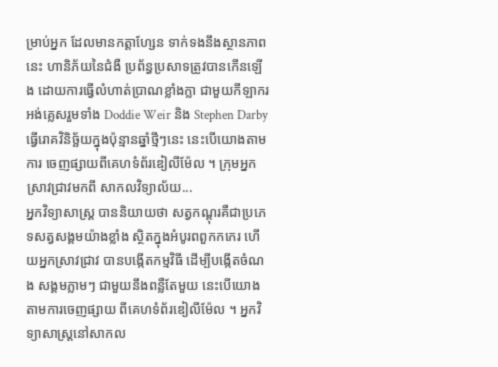ម្រាប់អ្នក ដែលមានកត្តាហ្សែន ទាក់ទងនឹងស្ថានភាពនេះ ហានិភ័យនៃជំងឺ ប្រព័ន្ធប្រសាទត្រូវបានកើនឡើង ដោយការធ្វើលំហាត់ប្រាណខ្លាំងក្លា ជាមួយកីឡាករ អង់គ្លេសរួមទាំង Doddie Weir និង Stephen Darby ធ្វើរោគវិនិច្ឆ័យក្នុងប៉ុន្មានឆ្នាំថ្មីៗនេះ នេះបើយោងតាមការ ចេញផ្សាយពីគេហទំព័រឌៀលីម៉ែល ។ ក្រុមអ្នកស្រាវជ្រាវមកពី សាកលវិទ្យាល័យ...
អ្នកវិទ្យាសាស្ត្រ បាននិយាយថា សត្វកណ្តុរគឺជាប្រភេទសត្វសង្គមយ៉ាងខ្លាំង ស្ថិតក្នុងអំបូរពពួកកកេរ ហើយអ្នកស្រាវជ្រាវ បានបង្កើតកម្មវិធី ដើម្បីបង្កើតចំណង សង្គមភ្លាមៗ ជាមួយនឹងពន្លឺតែមួយ នេះបើយោងតាមការចេញផ្សាយ ពីគេហទំព័រឌៀលីម៉ែល ។ អ្នកវិទ្យាសាស្ត្រនៅសាកល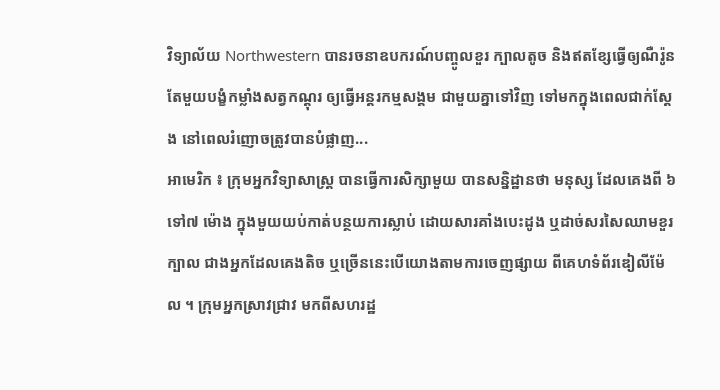វិទ្យាល័យ Northwestern បានរចនាឧបករណ៍បញ្ចូលខួរ ក្បាលតូច និងឥតខ្សែធ្វើឲ្យណឺរ៉ូន តែមួយបង្ខំកម្លាំងសត្វកណ្តុរ ឲ្យធ្វើអន្តរកម្មសង្គម ជាមួយគ្នាទៅវិញ ទៅមកក្នុងពេលជាក់ស្តែង នៅពេលរំញោចត្រូវបានបំផ្លាញ...
អាមេរិក ៖ ក្រុមអ្នកវិទ្យាសាស្រ្ត បានធ្វើការសិក្សាមួយ បានសន្និដ្ឋានថា មនុស្ស ដែលគេងពី ៦ទៅ៧ ម៉ោង ក្នុងមួយយប់កាត់បន្ថយការស្លាប់ ដោយសារគាំងបេះដូង ឬដាច់សរសៃឈាមខួរក្បាល ជាងអ្នកដែលគេងតិច ឬច្រើននេះបើយោងតាមការចេញផ្សាយ ពីគេហទំព័រឌៀលីម៉ែល ។ ក្រុមអ្នកស្រាវជ្រាវ មកពីសហរដ្ឋ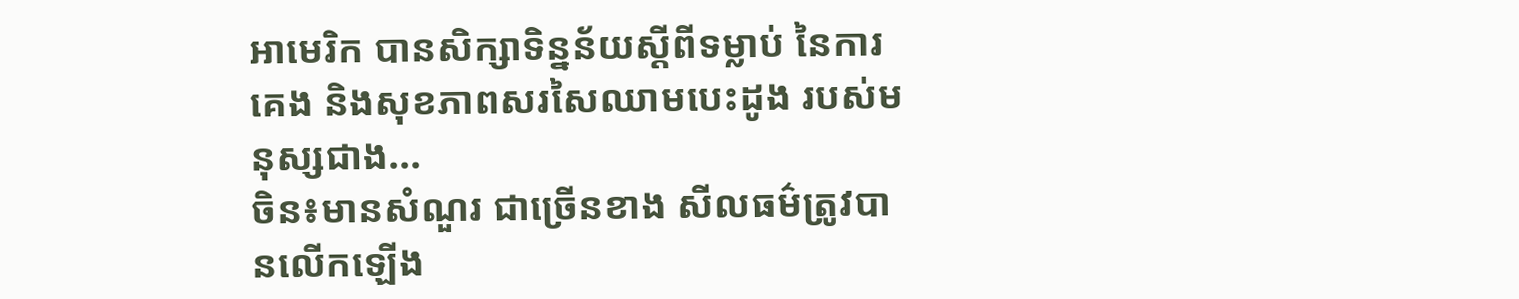អាមេរិក បានសិក្សាទិន្នន័យស្តីពីទម្លាប់ នៃការគេង និងសុខភាពសរសៃឈាមបេះដូង របស់មនុស្សជាង...
ចិន៖មានសំណួរ ជាច្រើនខាង សីលធម៌ត្រូវបានលើកឡើង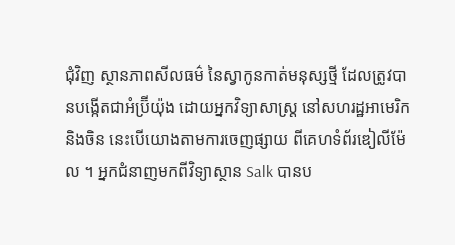ជុំវិញ ស្ថានភាពសីលធម៌ នៃស្វាកូនកាត់មនុស្សថ្មី ដែលត្រូវបានបង្កើតជាអំប្រ៊ីយ៉ុង ដោយអ្នកវិទ្យាសាស្ត្រ នៅសហរដ្ឋអាមេរិក និងចិន នេះបើយោងតាមការចេញផ្សាយ ពីគេហទំព័រឌៀលីម៉ែល ។ អ្នកជំនាញមកពីវិទ្យាស្ថាន Salk បានប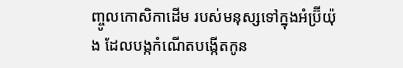ញ្ចូលកោសិកាដើម របស់មនុស្សទៅក្នុងអំប្រ៊ីយ៉ុង ដែលបង្កកំណើតបង្កើតកូន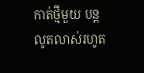កាត់ថ្មីមួយ បន្តលូតលាស់រហូត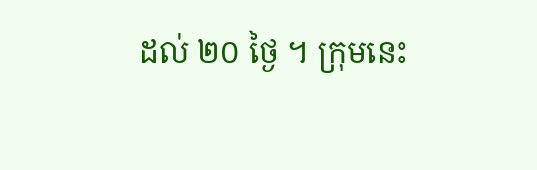ដល់ ២០ ថ្ងៃ ។ ក្រុមនេះ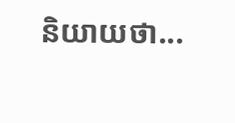និយាយថា...